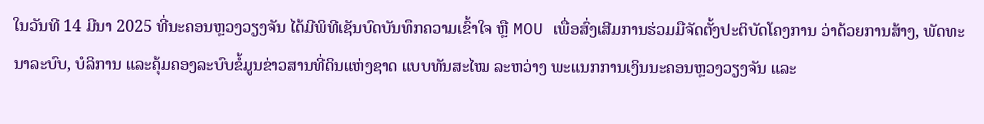ໃນວັນທີ 14 ມີນາ 2025 ທີ່ນະຄອນຫຼວງວຽງຈັນ ໄດ້ມີພິທີເຊັນບົດບັນທຶກຄວາມເຂົ້າໃຈ ຫຼື MOU ເພື່ອສົ່ງເສີມການຮ່ວມມືຈັດຕັ້ງປະຕິບັດໂຄງການ ວ່າດ້ວຍການສ້າງ, ພັດທະນາລະບົບ, ບໍລິການ ແລະຄຸ້ມຄອງລະບົບຂໍ້ມູນຂ່າວສານທີ່ດິນແຫ່ງຊາດ ແບບທັນສະໄໝ ລະຫວ່າງ ພະແນກການເງິນນະຄອນຫຼວງວຽງຈັນ ແລະ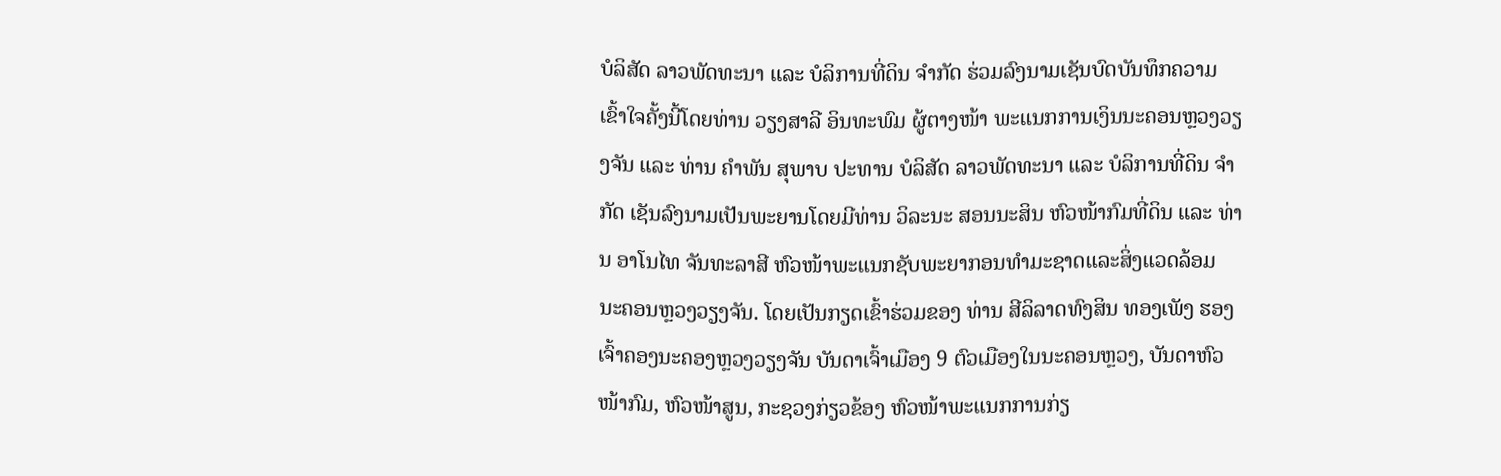ບໍລິສັດ ລາວພັດທະນາ ແລະ ບໍລິການທີ່ດິນ ຈໍາກັດ ຮ່ວມລົງນາມເຊັນບົດບັນທຶກຄວາມເຂົ້າໃຈຄັ້ງນີ້ໂດຍທ່ານ ວຽງສາລີ ອິນທະພົມ ຜູ້ຕາງໜ້າ ພະແນກການເງິນນະຄອນຫຼວງວຽງຈັນ ແລະ ທ່ານ ຄໍາພັນ ສຸພາບ ປະທານ ບໍລິສັດ ລາວພັດທະນາ ແລະ ບໍລິການທີ່ດິນ ຈຳກັດ ເຊັນລົງນາມເປັນພະຍານໂດຍມີທ່ານ ວິລະນະ ສອນນະສິນ ຫົວໜ້າກົມທີ່ດິນ ແລະ ທ່ານ ອາໂນໄທ ຈັນທະລາສີ ຫົວໜ້າພະແນກຊັບພະຍາກອນທຳມະຊາດແລະສິ່ງແວດລ້ອມ ນະຄອນຫຼວງວຽງຈັນ. ໂດຍເປັນກຽດເຂົ້າຮ່ວມຂອງ ທ່ານ ສີລິລາດທົງສິນ ທອງເພັງ ຮອງເຈົ້າຄອງນະຄອງຫຼວງວຽງຈັນ ບັນດາເຈົ້າເມືອງ 9 ຕົວເມືອງໃນນະຄອນຫຼວງ, ບັນດາຫົວໜ້າກົມ, ຫົວໜ້າສູນ, ກະຊວງກ່ຽວຂ້ອງ ຫົວໜ້າພະແນກການກ່ຽ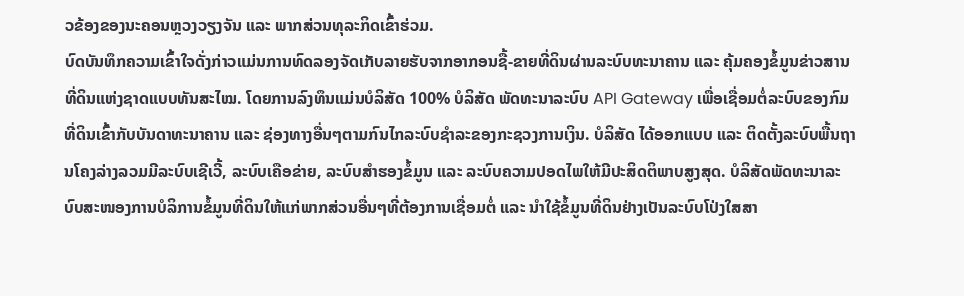ວຂ້ອງຂອງນະຄອນຫຼວງວຽງຈັນ ແລະ ພາກສ່ວນທຸລະກິດເຂົ້າຮ່ວມ.
ບົດບັນທຶກຄວາມເຂົ້າໃຈດັ່ງກ່າວແມ່ນການທົດລອງຈັດເກັບລາຍຮັບຈາກອາກອນຊື້-ຂາຍທີ່ດິນຜ່ານລະບົບທະນາຄານ ແລະ ຄຸ້ມຄອງຂໍ້ມູນຂ່າວສານທີ່ດິນແຫ່ງຊາດແບບທັນສະໄໝ. ໂດຍການລົງທຶນແມ່ນບໍລິສັດ 100% ບໍລິສັດ ພັດທະນາລະບົບ API Gateway ເພື່ອເຊື່ອມຕໍ່ລະບົບຂອງກົມທີ່ດິນເຂົ້າກັບບັນດາທະນາຄານ ແລະ ຊ່ອງທາງອື່ນໆຕາມກົນໄກລະບົບຊຳລະຂອງກະຊວງການເງິນ. ບໍລິສັດ ໄດ້ອອກແບບ ແລະ ຕິດຕັ້ງລະບົບພື້ນຖານໂຄງລ່າງລວມມີລະບົບເຊີເວີ້, ລະບົບເຄືອຂ່າຍ, ລະບົບສໍາຮອງຂໍ້ມູນ ແລະ ລະບົບຄວາມປອດໄພໃຫ້ມີປະສິດຕິພາບສູງສຸດ. ບໍລິສັດພັດທະນາລະບົບສະໜອງການບໍລິການຂໍ້ມູນທີ່ດິນໃຫ້ແກ່ພາກສ່ວນອື່ນໆທີ່ຕ້ອງການເຊື່ອມຕໍ່ ແລະ ນຳໃຊ້ຂໍ້ມູນທີ່ດິນຢ່າງເປັນລະບົບໂປ່ງໃສສາ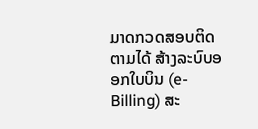ມາດກວດສອບຕິດຕາມໄດ້ ສ້າງລະບົບອອກໃບບິນ (e-Billing) ສະ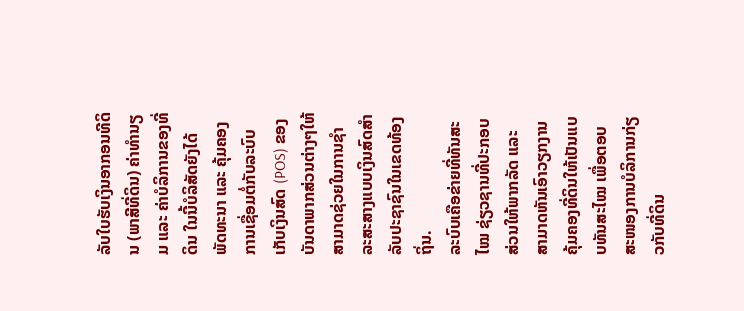ລັບໃບຮັບເງິນອາກອນທີດິນ (ພາສີທີ່ດິນ) ຄ່າທໍານຽມ ແລະ ຄ່າບໍລິການຂອງທີ່ດິນ ໃນນີ້ບໍລິສັດຍັງໄດ້ພັດທະນາ ແລະ ຄຸ້ມຄອງການເຊື່ອມຕໍ່ກັບລະບົບເກັບເງິນສົດ (POS) ຂອງບັນດາພາກສ່ວນຕ່າງໆໃຫ້ສາມາດຊ່ວຍໃນການຊຳລະສະສາງແບບເງິນສົດສຳລັບປະຊາຊົນໃນເຂດທ້ອງຖິ່ນ.
ລະບົບເຄືອຂ່າຍທີ່ທັນສະໄໝ ຊ່ຽວຊານທີ່ປະກອບສ່ວນໃຫ້ພາກລັດ ແລະ ສາມາດຫັນເອົາວຽກງານຄຸ້ມຄອງທີ່ດິນໃຫ້ເປັນແບບທັນສະໄໝ ເພື່ອຕອບສະໜອງການບໍລິການກ່ຽວກັບທີ່ດິນ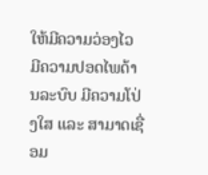ໃຫ້ມີຄວາມວ່ອງໄວ ມີຄວາມປອດໄພດ້ານລະບົບ ມີຄວາມໂປ່ງໃສ ແລະ ສາມາດເຊື່ອມ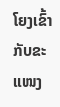ໂຍງເຂົ້າກັບຂະແໜງ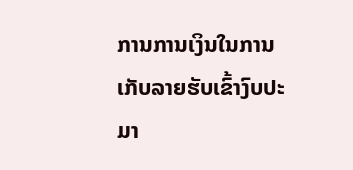ການການເງິນໃນການເກັບລາຍຮັບເຂົ້າງົບປະມາ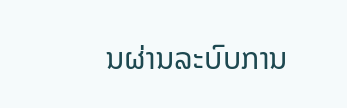ນຜ່ານລະບົບການ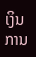ເງິນການ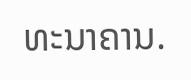ທະນາຄານ.